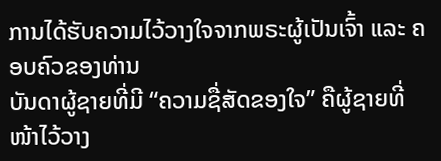ການໄດ້ຮັບຄວາມໄວ້ວາງໃຈຈາກພຣະຜູ້ເປັນເຈົ້າ ແລະ ຄອບຄົວຂອງທ່ານ
ບັນດາຜູ້ຊາຍທີ່ມີ “ຄວາມຊື່ສັດຂອງໃຈ” ຄືຜູ້ຊາຍທີ່ໜ້າໄວ້ວາງ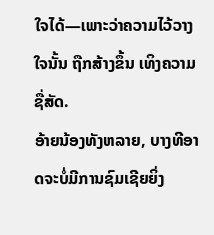ໃຈໄດ້—ເພາະວ່າຄວາມໄວ້ວາງໃຈນັ້ນ ຖືກສ້າງຂຶ້ນ ເທິງຄວາມຊື່ສັດ.
ອ້າຍນ້ອງທັງຫລາຍ, ບາງທີອາດຈະບໍ່ມີການຊົມເຊີຍຍິ່ງ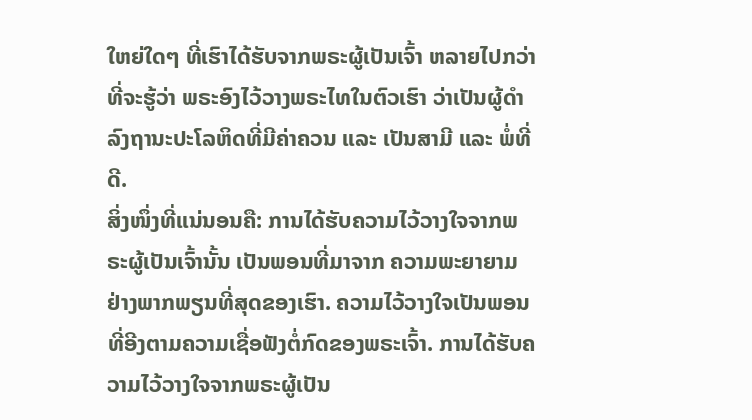ໃຫຍ່ໃດໆ ທີ່ເຮົາໄດ້ຮັບຈາກພຣະຜູ້ເປັນເຈົ້າ ຫລາຍໄປກວ່າ ທີ່ຈະຮູ້ວ່າ ພຣະອົງໄວ້ວາງພຣະໄທໃນຕົວເຮົາ ວ່າເປັນຜູ້ດຳລົງຖານະປະໂລຫິດທີ່ມີຄ່າຄວນ ແລະ ເປັນສາມີ ແລະ ພໍ່ທີ່ດີ.
ສິ່ງໜຶ່ງທີ່ແນ່ນອນຄື: ການໄດ້ຮັບຄວາມໄວ້ວາງໃຈຈາກພຣະຜູ້ເປັນເຈົ້ານັ້ນ ເປັນພອນທີ່ມາຈາກ ຄວາມພະຍາຍາມ ຢ່າງພາກພຽນທີ່ສຸດຂອງເຮົາ. ຄວາມໄວ້ວາງໃຈເປັນພອນ ທີ່ອີງຕາມຄວາມເຊື່ອຟັງຕໍ່ກົດຂອງພຣະເຈົ້າ. ການໄດ້ຮັບຄວາມໄວ້ວາງໃຈຈາກພຣະຜູ້ເປັນ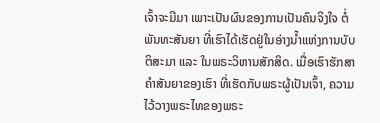ເຈົ້າຈະມີມາ ເພາະເປັນຜົນຂອງການເປັນຄົນຈິງໃຈ ຕໍ່ພັນທະສັນຍາ ທີ່ເຮົາໄດ້ເຮັດຢູ່ໃນອ່າງນ້ຳແຫ່ງການບັບຕິສະມາ ແລະ ໃນພຣະວິຫານສັກສິດ. ເມື່ອເຮົາຮັກສາຄຳສັນຍາຂອງເຮົາ ທີ່ເຮັດກັບພຣະຜູ້ເປັນເຈົ້າ, ຄວາມໄວ້ວາງພຣະໄທຂອງພຣະ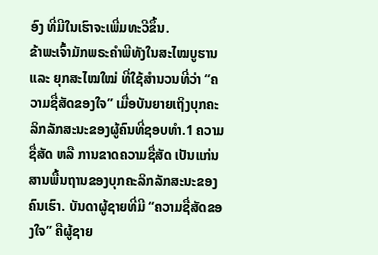ອົງ ທີ່ມີໃນເຮົາຈະເພີ່ມທະວີຂຶ້ນ.
ຂ້າພະເຈົ້າມັກພຣະຄຳພີທັງໃນສະໄໝບູຮານ ແລະ ຍຸກສະໄໝໃໝ່ ທີ່ໃຊ້ສຳນວນທີ່ວ່າ “ຄວາມຊື່ສັດຂອງໃຈ” ເມື່ອບັນຍາຍເຖິງບຸກຄະລິກລັກສະນະຂອງຜູ້ຄົນທີ່ຊອບທຳ.1 ຄວາມຊື່ສັດ ຫລື ການຂາດຄວາມຊື່ສັດ ເປັນແກ່ນສານພື້ນຖານຂອງບຸກຄະລິກລັກສະນະຂອງຄົນເຮົາ. ບັນດາຜູ້ຊາຍທີ່ມີ “ຄວາມຊື່ສັດຂອງໃຈ” ຄືຜູ້ຊາຍ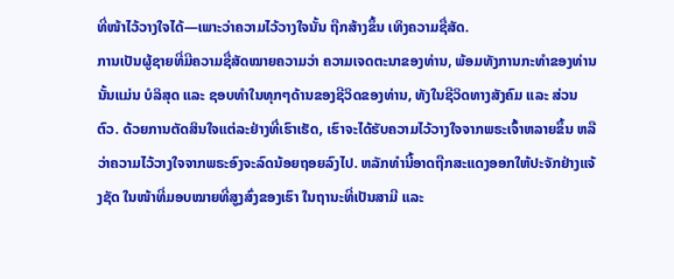ທີ່ໜ້າໄວ້ວາງໃຈໄດ້—ເພາະວ່າຄວາມໄວ້ວາງໃຈນັ້ນ ຖືກສ້າງຂຶ້ນ ເທິງຄວາມຊື່ສັດ.
ການເປັນຜູ້ຊາຍທີ່ມີຄວາມຊື່ສັດໝາຍຄວາມວ່າ ຄວາມເຈດຕະນາຂອງທ່ານ, ພ້ອມທັງການກະທຳຂອງທ່ານນັ້ນແມ່ນ ບໍລິສຸດ ແລະ ຊອບທຳໃນທຸກໆດ້ານຂອງຊີວິດຂອງທ່ານ, ທັງໃນຊີວິດທາງສັງຄົມ ແລະ ສ່ວນຕົວ. ດ້ວຍການຕັດສິນໃຈແຕ່ລະຢ່າງທີ່ເຮົາເຮັດ, ເຮົາຈະໄດ້ຮັບຄວາມໄວ້ວາງໃຈຈາກພຣະເຈົ້າຫລາຍຂຶ້ນ ຫລື ວ່າຄວາມໄວ້ວາງໃຈຈາກພຣະອົງຈະລົດນ້ອຍຖອຍລົງໄປ. ຫລັກທຳນີ້ອາດຖືກສະແດງອອກໃຫ້ປະຈັກຢ່າງແຈ້ງຊັດ ໃນໜ້າທີ່ມອບໝາຍທີ່ສູງສົ່ງຂອງເຮົາ ໃນຖານະທີ່ເປັນສາມີ ແລະ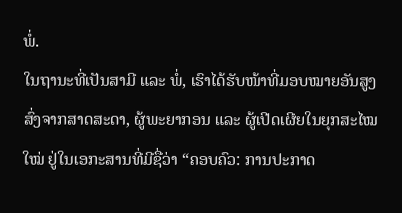ພໍ່.
ໃນຖານະທີ່ເປັນສາມີ ແລະ ພໍ່, ເຮົາໄດ້ຮັບໜ້າທີ່ມອບໝາຍອັນສູງສົ່ງຈາກສາດສະດາ, ຜູ້ພະຍາກອນ ແລະ ຜູ້ເປີດເຜີຍໃນຍຸກສະໄໝໃໝ່ ຢູ່ໃນເອກະສານທີ່ມີຊື່ວ່າ “ຄອບຄົວ: ການປະກາດ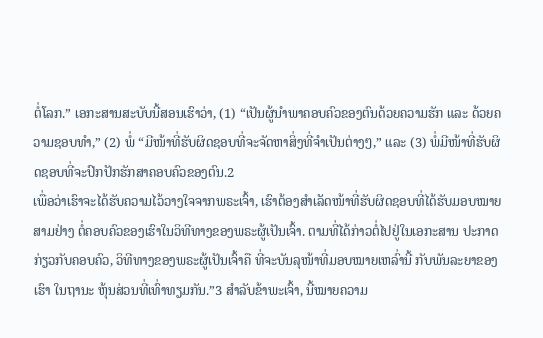ຕໍ່ໂລກ.” ເອກະສານສະບັບນີ້ສອນເຮົາວ່າ, (1) “ເປັນຜູ້ນຳພາຄອບຄົວຂອງຕົນດ້ວຍຄວາມຮັກ ແລະ ດ້ວຍຄວາມຊອບທຳ,” (2) ພໍ່ “ມີໜ້າທີ່ຮັບຜິດຊອບທີ່ຈະຈັດຫາສິ່ງທີ່ຈຳເປັນຕ່າງໆ,” ແລະ (3) ພໍ່ມີໜ້າທີ່ຮັບຜິດຊອບທີ່ຈະປົກປັກຮັກສາຄອບຄົວຂອງຕົນ.2
ເພື່ອວ່າເຮົາຈະໄດ້ຮັບຄວາມໄວ້ວາງໃຈຈາກພຣະເຈົ້າ, ເຮົາຕ້ອງສຳເລັດໜ້າທີ່ຮັບຜິດຊອບທີ່ໄດ້ຮັບມອບໝາຍສາມຢ່າງ ຕໍ່ຄອບຄົວຂອງເຮົາໃນວິທີທາງຂອງພຣະຜູ້ເປັນເຈົ້າ. ຕາມທີ່ໄດ້ກ່າວຕໍ່ໄປຢູ່ໃນເອກະສານ ປະກາດກ່ຽວກັບຄອບຄົວ, ວິທີທາງຂອງພຣະຜູ້ເປັນເຈົ້າຄື ທີ່ຈະບັນລຸໜ້າທີ່ມອບໝາຍເຫລົ່ານີ້ ກັບພັນລະຍາຂອງເຮົາ ໃນຖານະ ຫຸ້ນສ່ວນທີ່ເທົ່າທຽມກັນ.”3 ສຳລັບຂ້າພະເຈົ້າ, ນີ້ໝາຍຄວາມ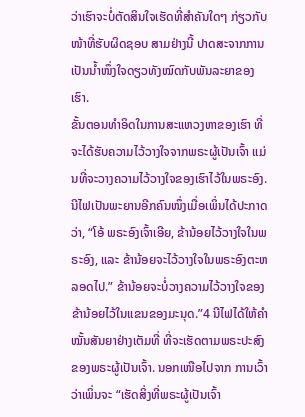ວ່າເຮົາຈະບໍ່ຕັດສິນໃຈເຮັດທີ່ສຳຄັນໃດໆ ກ່ຽວກັບໜ້າທີ່ຮັບຜິດຊອບ ສາມຢ່າງນີ້ ປາດສະຈາກການເປັນນ້ຳໜຶ່ງໃຈດຽວທັງໝົດກັບພັນລະຍາຂອງເຮົາ.
ຂັ້ນຕອນທຳອິດໃນການສະແຫວງຫາຂອງເຮົາ ທີ່ຈະໄດ້ຮັບຄວາມໄວ້ວາງໃຈຈາກພຣະຜູ້ເປັນເຈົ້າ ແມ່ນທີ່ຈະວາງຄວາມໄວ້ວາງໃຈຂອງເຮົາໄວ້ໃນພຣະອົງ. ນີໄຟເປັນພະຍານອີກຄົນໜຶ່ງເມື່ອເພິ່ນໄດ້ປະກາດວ່າ, “ໂອ້ ພຣະອົງເຈົ້າເອີຍ, ຂ້ານ້ອຍໄວ້ວາງໃຈໃນພຣະອົງ, ແລະ ຂ້ານ້ອຍຈະໄວ້ວາງໃຈໃນພຣະອົງຕະຫລອດໄປ.” ຂ້ານ້ອຍຈະບໍ່ວາງຄວາມໄວ້ວາງໃຈຂອງຂ້ານ້ອຍໄວ້ໃນແຂນຂອງມະນຸດ.”4 ນີໄຟໄດ້ໃຫ້ຄຳໝັ້ນສັນຍາຢ່າງເຕັມທີ່ ທີ່ຈະເຮັດຕາມພຣະປະສົງຂອງພຣະຜູ້ເປັນເຈົ້າ. ນອກເໜືອໄປຈາກ ການເວົ້າ ວ່າເພິ່ນຈະ “ເຮັດສິ່ງທີ່ພຣະຜູ້ເປັນເຈົ້າ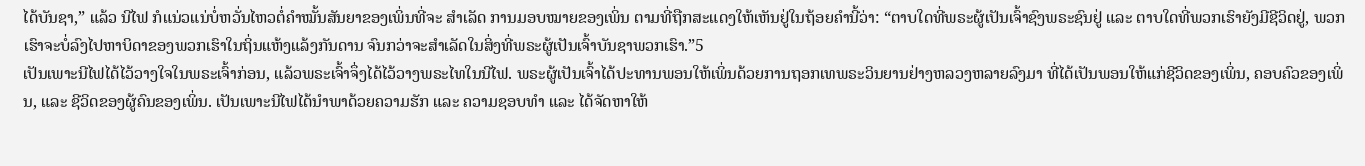ໄດ້ບັນຊາ,” ແລ້ວ ນີໄຟ ກໍແນ່ວແນ່ບໍ່ຫວັ່ນໄຫວຕໍ່ຄຳໝັ້ນສັນຍາຂອງເພິ່ນທີ່ຈະ ສຳເລັດ ການມອບໝາຍຂອງເພິ່ນ ຕາມທີ່ຖືກສະແດງໃຫ້ເຫັນຢູ່ໃນຖ້ອຍຄຳນີ້ວ່າ: “ຕາບໃດທີ່ພຣະຜູ້ເປັນເຈົ້າຊົງພຣະຊົນຢູ່ ແລະ ຕາບໃດທີ່ພວກເຮົາຍັງມີຊີວິດຢູ່, ພວກເຮົາຈະບໍ່ລົງໄປຫາບິດາຂອງພວກເຮົາໃນຖິ່ນແຫ້ງແລ້ງກັນດານ ຈົນກວ່າຈະສຳເລັດໃນສິ່ງທີ່ພຣະຜູ້ເປັນເຈົ້າບັນຊາພວກເຮົາ.”5
ເປັນເພາະນີໄຟໄດ້ໄວ້ວາງໃຈໃນພຣະເຈົ້າກ່ອນ, ແລ້ວພຣະເຈົ້າຈຶ່ງໄດ້ໄວ້ວາງພຣະໄທໃນນີໄຟ. ພຣະຜູ້ເປັນເຈົ້າໄດ້ປະທານພອນໃຫ້ເພິ່ນດ້ວຍການຖອກເທພຣະວິນຍານຢ່າງຫລວງຫລາຍລົງມາ ທີ່ໄດ້ເປັນພອນໃຫ້ແກ່ຊີວິດຂອງເພິ່ນ, ຄອບຄົວຂອງເພິ່ນ, ແລະ ຊີວິດຂອງຜູ້ຄົນຂອງເພິ່ນ. ເປັນເພາະນີໄຟໄດ້ນຳພາດ້ວຍຄວາມຮັກ ແລະ ຄວາມຊອບທຳ ແລະ ໄດ້ຈັດຫາໃຫ້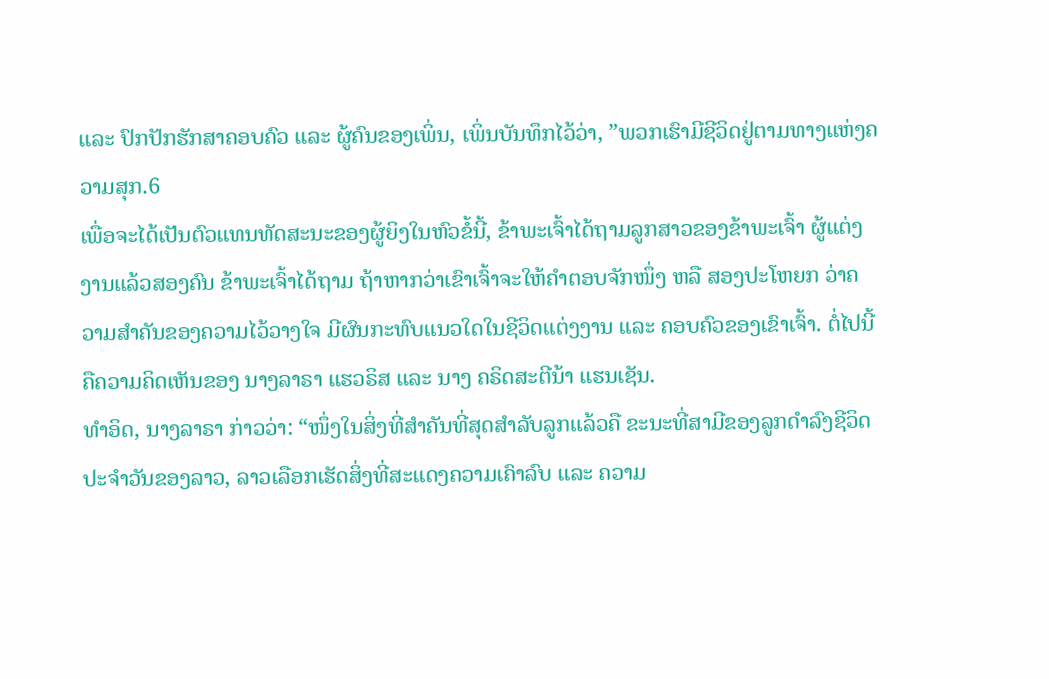ແລະ ປົກປັກຮັກສາຄອບຄົວ ແລະ ຜູ້ຄົນຂອງເພິ່ນ, ເພິ່ນບັນທຶກໄວ້ວ່າ, ”ພວກເຮົາມີຊີວິດຢູ່ຕາມທາງແຫ່ງຄວາມສຸກ.6
ເພື່ອຈະໄດ້ເປັນຕົວແທນທັດສະນະຂອງຜູ້ຍິງໃນຫົວຂໍ້ນີ້, ຂ້າພະເຈົ້າໄດ້ຖາມລູກສາວຂອງຂ້າພະເຈົ້າ ຜູ້ແຕ່ງງານແລ້ວສອງຄົນ ຂ້າພະເຈົ້າໄດ້ຖາມ ຖ້າຫາກວ່າເຂົາເຈົ້າຈະໃຫ້ຄຳຕອບຈັກໜຶ່ງ ຫລື ສອງປະໂຫຍກ ວ່າຄວາມສຳຄັນຂອງຄວາມໄວ້ວາງໃຈ ມີຜົນກະທົບແນວໃດໃນຊີວິດແຕ່ງງານ ແລະ ຄອບຄົວຂອງເຂົາເຈົ້າ. ຕໍ່ໄປນີ້ຄືຄວາມຄິດເຫັນຂອງ ນາງລາຣາ ແຮວຣິສ ແລະ ນາງ ຄຣິດສະຕີນ້າ ແຮນເຊັນ.
ທຳອິດ, ນາງລາຣາ ກ່າວວ່າ: “ໜຶ່ງໃນສິ່ງທີ່ສຳຄັນທີ່ສຸດສຳລັບລູກແລ້ວຄື ຂະນະທີ່ສາມີຂອງລູກດຳລົງຊີວິດປະຈຳວັນຂອງລາວ, ລາວເລືອກເຮັດສິ່ງທີ່ສະແດງຄວາມເຄົາລົບ ແລະ ຄວາມ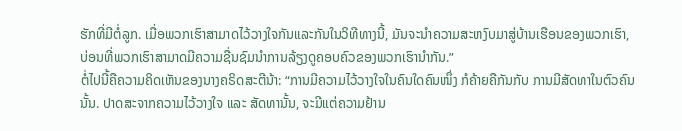ຮັກທີ່ມີຕໍ່ລູກ. ເມື່ອພວກເຮົາສາມາດໄວ້ວາງໃຈກັນແລະກັນໃນວິທີທາງນີ້, ມັນຈະນຳຄວາມສະຫງົບມາສູ່ບ້ານເຮືອນຂອງພວກເຮົາ, ບ່ອນທີ່ພວກເຮົາສາມາດມີຄວາມຊື່ນຊົມນຳການລ້ຽງດູຄອບຄົວຂອງພວກເຮົານຳກັນ.”
ຕໍ່ໄປນີ້ຄືຄວາມຄິດເຫັນຂອງນາງຄຣິດສະຕີນ້າ: “ການມີຄວາມໄວ້ວາງໃຈໃນຄົນໃດຄົນໜຶ່ງ ກໍຄ້າຍຄືກັນກັບ ການມີສັດທາໃນຕົວຄົນນັ້ນ. ປາດສະຈາກຄວາມໄວ້ວາງໃຈ ແລະ ສັດທານັ້ນ, ຈະມີແຕ່ຄວາມຢ້ານ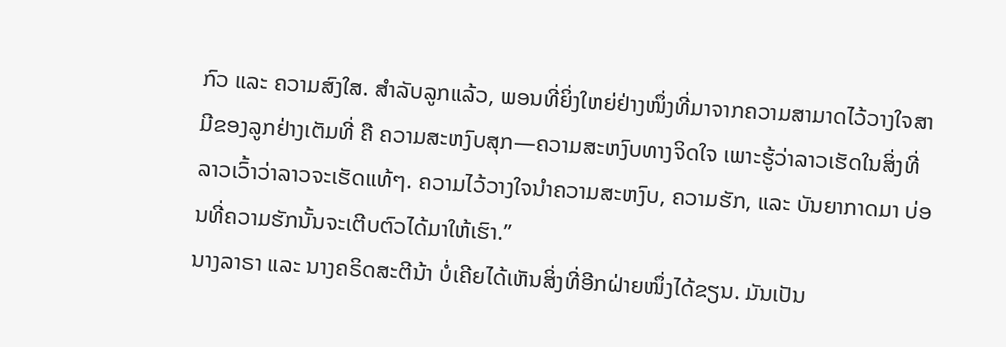ກົວ ແລະ ຄວາມສົງໃສ. ສຳລັບລູກແລ້ວ, ພອນທີ່ຍິ່ງໃຫຍ່ຢ່າງໜຶ່ງທີ່ມາຈາກຄວາມສາມາດໄວ້ວາງໃຈສາມີຂອງລູກຢ່າງເຕັມທີ່ ຄື ຄວາມສະຫງົບສຸກ—ຄວາມສະຫງົບທາງຈິດໃຈ ເພາະຮູ້ວ່າລາວເຮັດໃນສິ່ງທີ່ລາວເວົ້າວ່າລາວຈະເຮັດແທ້ໆ. ຄວາມໄວ້ວາງໃຈນຳຄວາມສະຫງົບ, ຄວາມຮັກ, ແລະ ບັນຍາກາດມາ ບ່ອນທີ່ຄວາມຮັກນັ້ນຈະເຕີບຕົວໄດ້ມາໃຫ້ເຮົາ.”
ນາງລາຣາ ແລະ ນາງຄຣິດສະຕີນ້າ ບໍ່ເຄີຍໄດ້ເຫັນສິ່ງທີ່ອີກຝ່າຍໜຶ່ງໄດ້ຂຽນ. ມັນເປັນ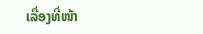ເລື່ອງທີ່ໜ້າ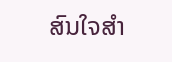ສົນໃຈສຳ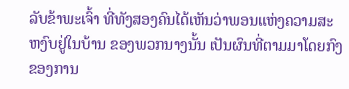ລັບຂ້າພະເຈົ້າ ທີ່ທັງສອງຄົນໄດ້ເຫັນວ່າພອນແຫ່ງຄວາມສະຫງົບຢູ່ໃນບ້ານ ຂອງພວກນາງນັ້ນ ເປັນຜົນທີ່ຕາມມາໂດຍກົງ ຂອງການ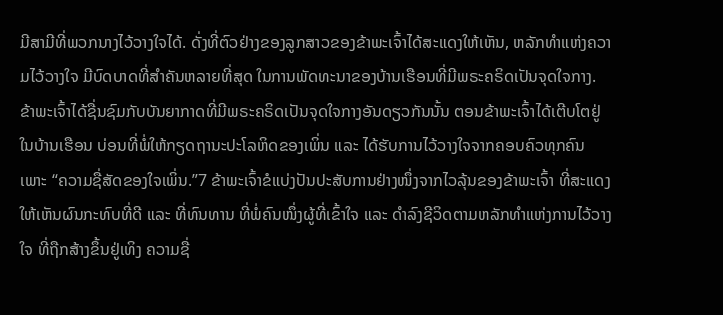ມີສາມີທີ່ພວກນາງໄວ້ວາງໃຈໄດ້. ດັ່ງທີ່ຕົວຢ່າງຂອງລູກສາວຂອງຂ້າພະເຈົ້າໄດ້ສະແດງໃຫ້ເຫັນ, ຫລັກທຳແຫ່ງຄວາມໄວ້ວາງໃຈ ມີບົດບາດທີ່ສຳຄັນຫລາຍທີ່ສຸດ ໃນການພັດທະນາຂອງບ້ານເຮືອນທີ່ມີພຣະຄຣິດເປັນຈຸດໃຈກາງ.
ຂ້າພະເຈົ້າໄດ້ຊື່ນຊົມກັບບັນຍາກາດທີ່ມີພຣະຄຣິດເປັນຈຸດໃຈກາງອັນດຽວກັນນັ້ນ ຕອນຂ້າພະເຈົ້າໄດ້ເຕີບໂຕຢູ່ໃນບ້ານເຮືອນ ບ່ອນທີ່ພໍ່ໃຫ້ກຽດຖານະປະໂລຫິດຂອງເພິ່ນ ແລະ ໄດ້ຮັບການໄວ້ວາງໃຈຈາກຄອບຄົວທຸກຄົນ ເພາະ “ຄວາມຊື່ສັດຂອງໃຈເພິ່ນ.”7 ຂ້າພະເຈົ້າຂໍແບ່ງປັນປະສັບການຢ່າງໜຶ່ງຈາກໄວລຸ້ນຂອງຂ້າພະເຈົ້າ ທີ່ສະແດງໃຫ້ເຫັນຜົນກະທົບທີ່ດີ ແລະ ທີ່ທົນທານ ທີ່ພໍ່ຄົນໜຶ່ງຜູ້ທີ່ເຂົ້າໃຈ ແລະ ດຳລົງຊີວິດຕາມຫລັກທຳແຫ່ງການໄວ້ວາງໃຈ ທີ່ຖືກສ້າງຂຶ້ນຢູ່ເທິງ ຄວາມຊື່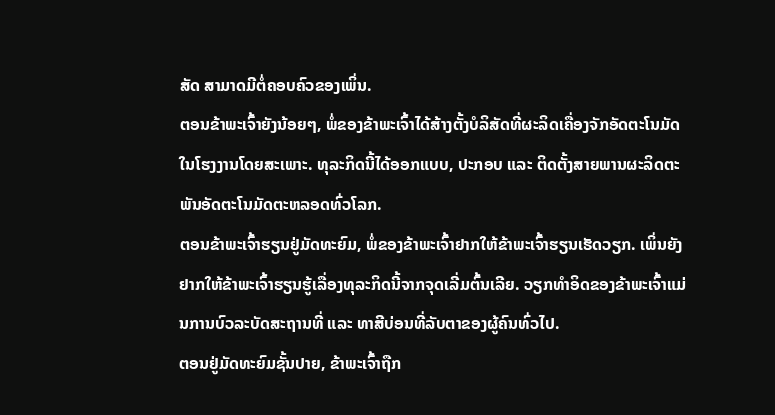ສັດ ສາມາດມີຕໍ່ຄອບຄົວຂອງເພິ່ນ.
ຕອນຂ້າພະເຈົ້າຍັງນ້ອຍໆ, ພໍ່ຂອງຂ້າພະເຈົ້າໄດ້ສ້າງຕັ້ງບໍລິສັດທີ່ຜະລິດເຄື່ອງຈັກອັດຕະໂນມັດ ໃນໂຮງງານໂດຍສະເພາະ. ທຸລະກິດນີ້ໄດ້ອອກແບບ, ປະກອບ ແລະ ຕິດຕັ້ງສາຍພານຜະລິດຕະພັນອັດຕະໂນມັດຕະຫລອດທົ່ວໂລກ.
ຕອນຂ້າພະເຈົ້າຮຽນຢູ່ມັດທະຍົມ, ພໍ່ຂອງຂ້າພະເຈົ້າຢາກໃຫ້ຂ້າພະເຈົ້າຮຽນເຮັດວຽກ. ເພິ່ນຍັງຢາກໃຫ້ຂ້າພະເຈົ້າຮຽນຮູ້ເລື່ອງທຸລະກິດນີ້ຈາກຈຸດເລີ່ມຕົ້ນເລີຍ. ວຽກທຳອິດຂອງຂ້າພະເຈົ້າແມ່ນການບົວລະບັດສະຖານທີ່ ແລະ ທາສີບ່ອນທີ່ລັບຕາຂອງຜູ້ຄົນທົ່ວໄປ.
ຕອນຢູ່ມັດທະຍົມຊັ້ນປາຍ, ຂ້າພະເຈົ້າຖືກ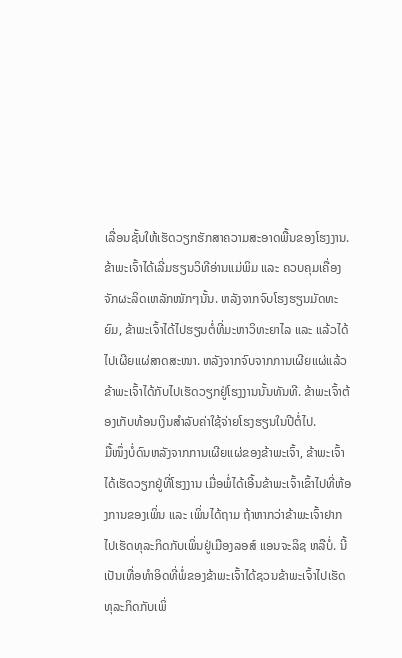ເລື່ອນຊັ້ນໃຫ້ເຮັດວຽກຮັກສາຄວາມສະອາດພື້ນຂອງໂຮງງານ. ຂ້າພະເຈົ້າໄດ້ເລີ່ມຮຽນວິທີອ່ານແມ່ພິມ ແລະ ຄວບຄຸມເຄື່ອງຈັກຜະລິດເຫລັກໜັກໆນັ້ນ. ຫລັງຈາກຈົບໂຮງຮຽນມັດທະຍົມ, ຂ້າພະເຈົ້າໄດ້ໄປຮຽນຕໍ່ທີ່ມະຫາວິທະຍາໄລ ແລະ ແລ້ວໄດ້ໄປເຜີຍແຜ່ສາດສະໜາ. ຫລັງຈາກຈົບຈາກການເຜີຍແຜ່ແລ້ວ ຂ້າພະເຈົ້າໄດ້ກັບໄປເຮັດວຽກຢູ່ໂຮງງານນັ້ນທັນທີ. ຂ້າພະເຈົ້າຕ້ອງເກັບທ້ອນເງິນສຳລັບຄ່າໃຊ້ຈ່າຍໂຮງຮຽນໃນປີຕໍ່ໄປ.
ມື້ໜຶ່ງບໍ່ດົນຫລັງຈາກການເຜີຍແຜ່ຂອງຂ້າພະເຈົ້າ, ຂ້າພະເຈົ້າໄດ້ເຮັດວຽກຢູ່ທີ່ໂຮງງານ ເມື່ອພໍ່ໄດ້ເອີ້ນຂ້າພະເຈົ້າເຂົ້າໄປທີ່ຫ້ອງການຂອງເພິ່ນ ແລະ ເພິ່ນໄດ້ຖາມ ຖ້າຫາກວ່າຂ້າພະເຈົ້າຢາກໄປເຮັດທຸລະກິດກັບເພິ່ນຢູ່ເມືອງລອສ໌ ແອນຈະລິຊ ຫລືບໍ່. ນີ້ເປັນເທື່ອທຳອິດທີ່ພໍ່ຂອງຂ້າພະເຈົ້າໄດ້ຊວນຂ້າພະເຈົ້າໄປເຮັດທຸລະກິດກັບເພິ່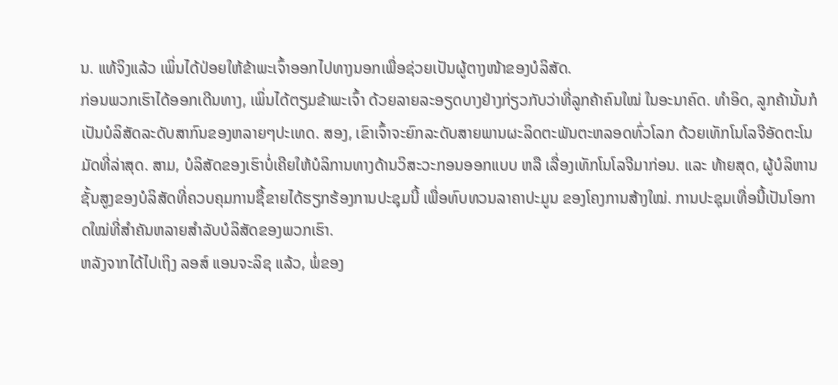ນ. ແທ້ຈິງແລ້ວ ເພິ່ນໄດ້ປ່ອຍໃຫ້ຂ້າພະເຈົ້າອອກໄປທາງນອກເພື່ອຊ່ວຍເປັນຜູ້ຕາງໜ້າຂອງບໍລິສັດ.
ກ່ອນພວກເຮົາໄດ້ອອກເດີນທາງ, ເພິ່ນໄດ້ຕຽມຂ້າພະເຈົ້າ ດ້ວຍລາຍລະອຽດບາງຢ່າງກ່ຽວກັບວ່າທີ່ລູກຄ້າຄົນໃໝ່ ໃນອະນາຄົດ. ທຳອິດ, ລູກຄ້ານັ້ນກໍເປັນບໍລິສັດລະດັບສາກົນຂອງຫລາຍໆປະເທດ. ສອງ, ເຂົາເຈົ້າຈະຍົກລະດັບສາຍພານຜະລິດຕະພັນຕະຫລອດທົ່ວໂລກ ດ້ວຍເທັກໂນໂລຈີອັດຕະໂນມັດທີ່ລ່າສຸດ. ສາມ, ບໍລິສັດຂອງເຮົາບໍ່ເຄີຍໃຫ້ບໍລິການທາງດ້ານວິສະວະກອນອອກແບບ ຫລື ເລື່ອງເທັກໂນໂລຈີມາກ່ອນ. ແລະ ທ້າຍສຸດ, ຜູ້ບໍລິຫານຊັ້ນສູງຂອງບໍລິສັດທີ່ຄວບຄຸມການຊື້ຂາຍໄດ້ຮຽກຮ້ອງການປະຊຸມນີ້ ເພື່ອທົບທວນລາຄາປະມູນ ຂອງໂຄງການສ້າງໃໝ່. ການປະຊຸມເທື່ອນີ້ເປັນໂອກາດໃໝ່ທີ່ສຳຄັນຫລາຍສຳລັບບໍລິສັດຂອງພວກເຮົາ.
ຫລັງຈາກໄດ້ໄປເຖິງ ລອສ໌ ແອນຈະລິຊ ແລ້ວ, ພໍ່ຂອງ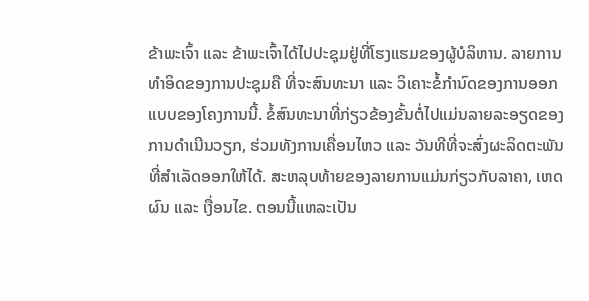ຂ້າພະເຈົ້າ ແລະ ຂ້າພະເຈົ້າໄດ້ໄປປະຊຸມຢູ່ທີ່ໂຮງແຮມຂອງຜູ້ບໍລິຫານ. ລາຍການທຳອິດຂອງການປະຊຸມຄື ທີ່ຈະສົນທະນາ ແລະ ວິເຄາະຂໍ້ກຳນົດຂອງການອອກແບບຂອງໂຄງການນີ້. ຂໍ້ສົນທະນາທີ່ກ່ຽວຂ້ອງຂັ້ນຕໍ່ໄປແມ່ນລາຍລະອຽດຂອງການດຳເນີນວຽກ, ຮ່ວມທັງການເຄື່ອນໄຫວ ແລະ ວັນທີທີ່ຈະສົ່ງຜະລິດຕະພັນທີ່ສຳເລັດອອກໃຫ້ໄດ້. ສະຫລຸບທ້າຍຂອງລາຍການແມ່ນກ່ຽວກັບລາຄາ, ເຫດຜົນ ແລະ ເງື່ອນໄຂ. ຕອນນີ້ແຫລະເປັນ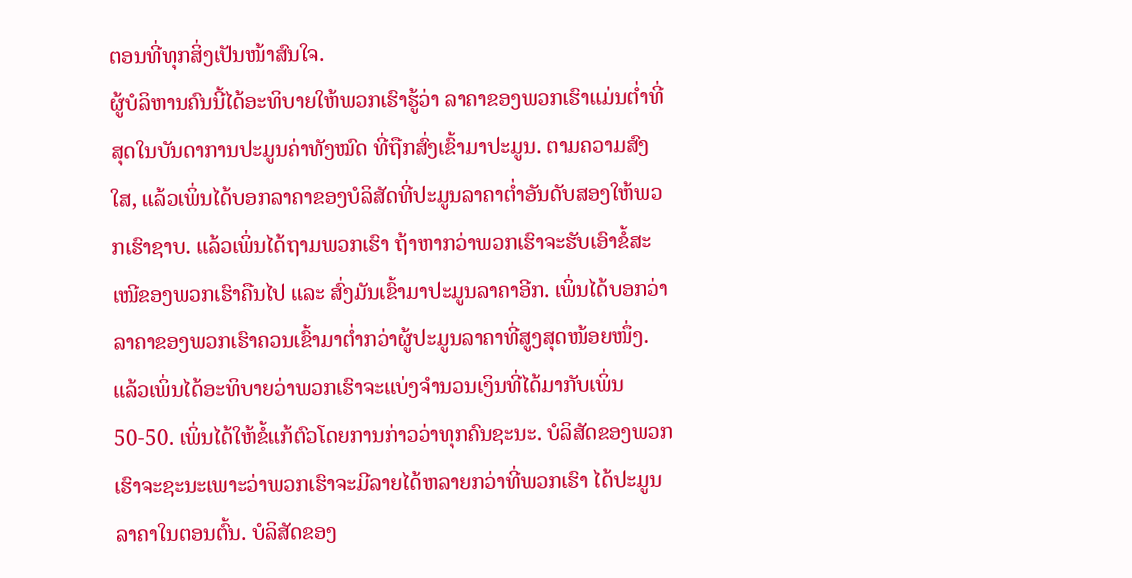ຕອນທີ່ທຸກສິ່ງເປັນໜ້າສົນໃຈ.
ຜູ້ບໍລິຫານຄົນນີ້ໄດ້ອະທິບາຍໃຫ້ພວກເຮົາຮູ້ວ່າ ລາຄາຂອງພວກເຮົາແມ່ນຕ່ຳທີ່ສຸດໃນບັນດາການປະມູນຄ່າທັງໝົດ ທີ່ຖືກສົ່ງເຂົ້າມາປະມູນ. ຕາມຄວາມສົງໃສ, ແລ້ວເພິ່ນໄດ້ບອກລາຄາຂອງບໍລິສັດທີ່ປະມູນລາຄາຕ່ຳອັນດັບສອງໃຫ້ພວກເຮົາຊາບ. ແລ້ວເພິ່ນໄດ້ຖາມພວກເຮົາ ຖ້າຫາກວ່າພວກເຮົາຈະຮັບເອົາຂໍ້ສະເໜີຂອງພວກເຮົາຄືນໄປ ແລະ ສົ່ງມັນເຂົ້າມາປະມູນລາຄາອີກ. ເພິ່ນໄດ້ບອກວ່າລາຄາຂອງພວກເຮົາຄວນເຂົ້າມາຕ່ຳກວ່າຜູ້ປະມູນລາຄາທີ່ສູງສຸດໜ້ອຍໜຶ່ງ. ແລ້ວເພິ່ນໄດ້ອະທິບາຍວ່າພວກເຮົາຈະແບ່ງຈຳນວນເງິນທີ່ໄດ້ມາກັບເພິ່ນ 50-50. ເພິ່ນໄດ້ໃຫ້ຂໍ້ແກ້ຕົວໂດຍການກ່າວວ່າທຸກຄົນຊະນະ. ບໍລິສັດຂອງພວກເຮົາຈະຊະນະເພາະວ່າພວກເຮົາຈະມີລາຍໄດ້ຫລາຍກວ່າທີ່ພວກເຮົາ ໄດ້ປະມູນລາຄາໃນຕອນຕົ້ນ. ບໍລິສັດຂອງ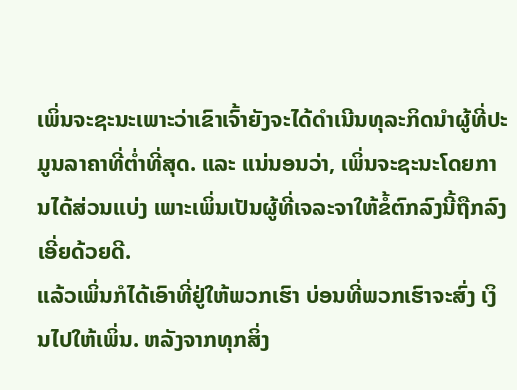ເພິ່ນຈະຊະນະເພາະວ່າເຂົາເຈົ້າຍັງຈະໄດ້ດຳເນີນທຸລະກິດນຳຜູ້ທີ່ປະມູນລາຄາທີ່ຕ່ຳທີ່ສຸດ. ແລະ ແນ່ນອນວ່າ, ເພິ່ນຈະຊະນະໂດຍການໄດ້ສ່ວນແບ່ງ ເພາະເພິ່ນເປັນຜູ້ທີ່ເຈລະຈາໃຫ້ຂໍ້ຕົກລົງນີ້ຖືກລົງເອີ່ຍດ້ວຍດີ.
ແລ້ວເພິ່ນກໍໄດ້ເອົາທີ່ຢູ່ໃຫ້ພວກເຮົາ ບ່ອນທີ່ພວກເຮົາຈະສົ່ງ ເງິນໄປໃຫ້ເພິ່ນ. ຫລັງຈາກທຸກສິ່ງ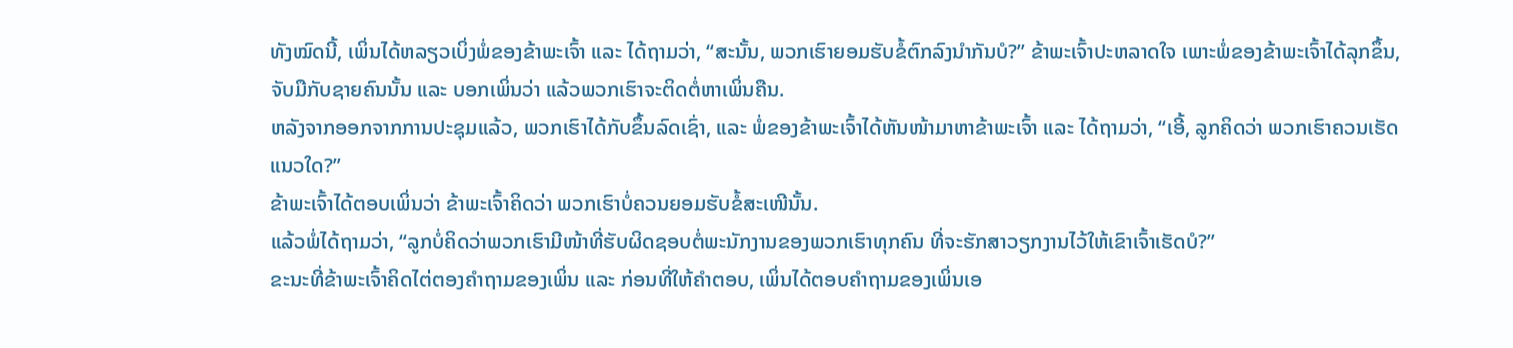ທັງໝົດນີ້, ເພິ່ນໄດ້ຫລຽວເບິ່ງພໍ່ຂອງຂ້າພະເຈົ້າ ແລະ ໄດ້ຖາມວ່າ, “ສະນັ້ນ, ພວກເຮົາຍອມຮັບຂໍ້ຕົກລົງນຳກັນບໍ?” ຂ້າພະເຈົ້າປະຫລາດໃຈ ເພາະພໍ່ຂອງຂ້າພະເຈົ້າໄດ້ລຸກຂຶ້ນ, ຈັບມືກັບຊາຍຄົນນັ້ນ ແລະ ບອກເພິ່ນວ່າ ແລ້ວພວກເຮົາຈະຕິດຕໍ່ຫາເພິ່ນຄືນ.
ຫລັງຈາກອອກຈາກການປະຊຸມແລ້ວ, ພວກເຮົາໄດ້ກັບຂຶ້ນລົດເຊົ່າ, ແລະ ພໍ່ຂອງຂ້າພະເຈົ້າໄດ້ຫັນໜ້າມາຫາຂ້າພະເຈົ້າ ແລະ ໄດ້ຖາມວ່າ, “ເອີ້, ລູກຄິດວ່າ ພວກເຮົາຄວນເຮັດແນວໃດ?”
ຂ້າພະເຈົ້າໄດ້ຕອບເພິ່ນວ່າ ຂ້າພະເຈົ້າຄິດວ່າ ພວກເຮົາບໍ່ຄວນຍອມຮັບຂໍ້ສະເໜີນັ້ນ.
ແລ້ວພໍ່ໄດ້ຖາມວ່າ, “ລູກບໍ່ຄິດວ່າພວກເຮົາມີໜ້າທີ່ຮັບຜິດຊອບຕໍ່ພະນັກງານຂອງພວກເຮົາທຸກຄົນ ທີ່ຈະຮັກສາວຽກງານໄວ້ໃຫ້ເຂົາເຈົ້າເຮັດບໍ?”
ຂະນະທີ່ຂ້າພະເຈົ້າຄິດໄຕ່ຕອງຄຳຖາມຂອງເພິ່ນ ແລະ ກ່ອນທີ່ໃຫ້ຄຳຕອບ, ເພິ່ນໄດ້ຕອບຄຳຖາມຂອງເພິ່ນເອ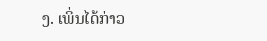ງ. ເພິ່ນໄດ້ກ່າວ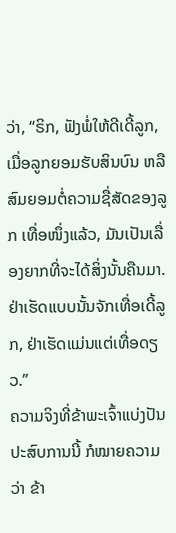ວ່າ, “ຣິກ, ຟັງພໍ່ໃຫ້ດີເດີ້ລູກ, ເມື່ອລູກຍອມຮັບສິນບົນ ຫລື ສົມຍອມຕໍ່ຄວາມຊື່ສັດຂອງລູກ ເທື່ອໜຶ່ງແລ້ວ, ມັນເປັນເລື່ອງຍາກທີ່ຈະໄດ້ສິ່ງນັ້ນຄືນມາ. ຢ່າເຮັດແບບນັ້ນຈັກເທື່ອເດີ້ລູກ, ຢ່າເຮັດແມ່ນແຕ່ເທື່ອດຽວ.”
ຄວາມຈິງທີ່ຂ້າພະເຈົ້າແບ່ງປັນປະສົບການນີ້ ກໍໝາຍຄວາມວ່າ ຂ້າ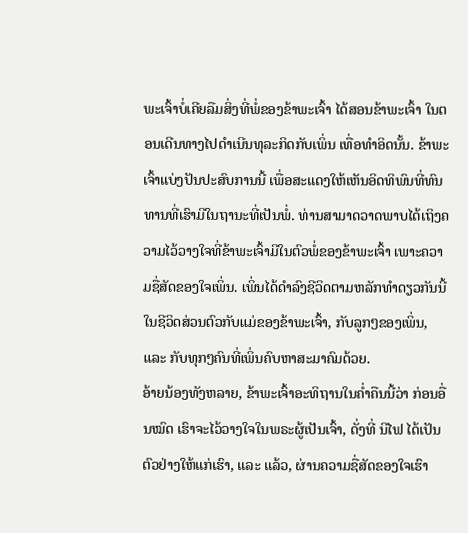ພະເຈົ້າບໍ່ເຄີຍລືມສິ່ງທີ່ພໍ່ຂອງຂ້າພະເຈົ້າ ໄດ້ສອນຂ້າພະເຈົ້າ ໃນຕອນເດີນທາງໄປດຳເນີນທຸລະກິດກັບເພິ່ນ ເທື່ອທຳອິດນັ້ນ. ຂ້າພະເຈົ້າແບ່ງປັນປະສົບການນີ້ ເພື່ອສະແດງໃຫ້ເຫັນອິດທິພົນທີ່ທົນທານທີ່ເຮົາມີໃນຖານະທີ່ເປັນພໍ່. ທ່ານສາມາດວາດພາບໄດ້ເຖິງຄວາມໄວ້ວາງໃຈທີ່ຂ້າພະເຈົ້າມີໃນຕົວພໍ່ຂອງຂ້າພະເຈົ້າ ເພາະຄວາມຊື່ສັດຂອງໃຈເພິ່ນ. ເພິ່ນໄດ້ດຳລົງຊີວິດຕາມຫລັກທຳດຽວກັນນີ້ ໃນຊີວິດສ່ວນຕົວກັບແມ່ຂອງຂ້າພະເຈົ້າ, ກັບລູກໆຂອງເພິ່ນ, ແລະ ກັບທຸກໆຄົນທີ່ເພິ່ນຄົບຫາສະມາຄົມດ້ວຍ.
ອ້າຍນ້ອງທັງຫລາຍ, ຂ້າພະເຈົ້າອະທິຖານໃນຄ່ຳຄືນນີ້ວ່າ ກ່ອນອື່ນໝົດ ເຮົາຈະໄວ້ວາງໃຈໃນພຣະຜູ້ເປັນເຈົ້າ, ດັ່ງທີ່ ນີໄຟ ໄດ້ເປັນຕົວຢ່າງໃຫ້ແກ່ເຮົາ, ແລະ ແລ້ວ, ຜ່ານຄວາມຊື່ສັດຂອງໃຈເຮົາ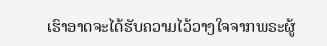ເຮົາອາດຈະໄດ້ຮັບຄວາມໄວ້ວາງໃຈຈາກພຣະຜູ້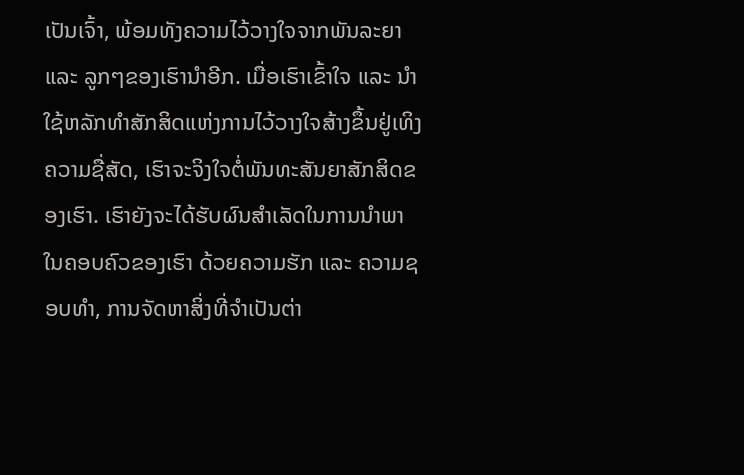ເປັນເຈົ້າ, ພ້ອມທັງຄວາມໄວ້ວາງໃຈຈາກພັນລະຍາ ແລະ ລູກໆຂອງເຮົານຳອີກ. ເມື່ອເຮົາເຂົ້າໃຈ ແລະ ນຳໃຊ້ຫລັກທຳສັກສິດແຫ່ງການໄວ້ວາງໃຈສ້າງຂຶ້ນຢູ່ເທິງຄວາມຊື່ສັດ, ເຮົາຈະຈິງໃຈຕໍ່ພັນທະສັນຍາສັກສິດຂອງເຮົາ. ເຮົາຍັງຈະໄດ້ຮັບຜົນສຳເລັດໃນການນຳພາ ໃນຄອບຄົວຂອງເຮົາ ດ້ວຍຄວາມຮັກ ແລະ ຄວາມຊອບທຳ, ການຈັດຫາສິ່ງທີ່ຈຳເປັນຕ່າ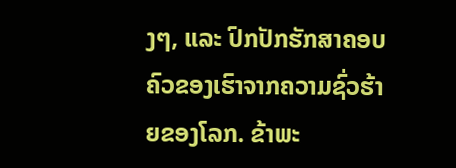ງໆ, ແລະ ປົກປັກຮັກສາຄອບຄົວຂອງເຮົາຈາກຄວາມຊົ່ວຮ້າຍຂອງໂລກ. ຂ້າພະ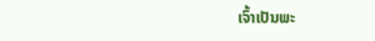ເຈົ້າເປັນພະ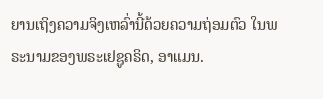ຍານເຖິງຄວາມຈິງເຫລົ່ານີ້ດ້ວຍຄວາມຖ່ອມຕົວ ໃນພຣະນາມຂອງພຣະເຢຊູຄຣິດ, ອາແມນ.